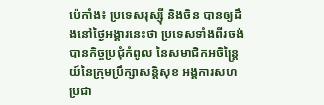ប៉េកាំង៖ ប្រទេសរុស្ស៊ី និងចិន បានឲ្យដឹងនៅថ្ងៃអង្គារនេះថា ប្រទេសទាំងពីរចង់បានកិច្ចប្រជុំកំពូល នៃសមាជិកអចិន្រ្តៃយ៍នៃក្រុមប្រឹក្សាសន្តិសុខ អង្គការសហប្រជា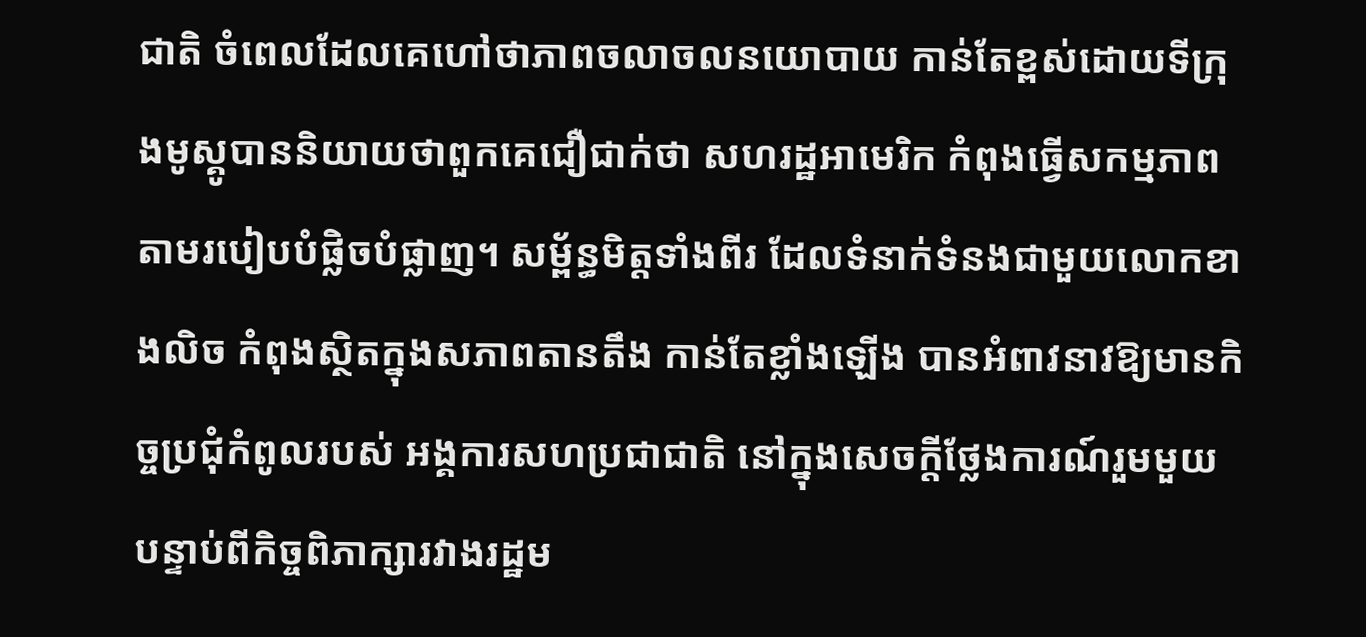ជាតិ ចំពេលដែលគេហៅថាភាពចលាចលនយោបាយ កាន់តែខ្ពស់ដោយទីក្រុងមូស្គូបាននិយាយថាពួកគេជឿជាក់ថា សហរដ្ឋអាមេរិក កំពុងធ្វើសកម្មភាពតាមរបៀបបំផ្លិចបំផ្លាញ។ សម្ព័ន្ធមិត្តទាំងពីរ ដែលទំនាក់ទំនងជាមួយលោកខាងលិច កំពុងស្ថិតក្នុងសភាពតានតឹង កាន់តែខ្លាំងឡើង បានអំពាវនាវឱ្យមានកិច្ចប្រជុំកំពូលរបស់ អង្គការសហប្រជាជាតិ នៅក្នុងសេចក្តីថ្លែងការណ៍រួមមួយ បន្ទាប់ពីកិច្ចពិភាក្សារវាងរដ្ឋម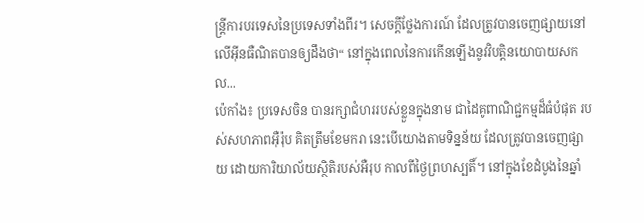ន្រ្តីការបរទេសនៃប្រទេសទាំងពីរ។ សេចក្តីថ្លែងការណ៍ ដែលត្រូវបានចេញផ្សាយនៅលើអ៊ីនធឺណិតបានឲ្យដឹងថា“ នៅក្នុងពេលនៃការកើនឡើងនូវវិបត្តិនយោបាយសកល...
ប៉េកាំង៖ ប្រទេសចិន បានរក្សាជំហររបស់ខ្លួនក្នុងនាម ជាដៃគូពាណិជ្ជកម្មដ៏ធំបំផុត របស់សហភាពអ៊ឺរ៉ុប គិតត្រឹមខែមករា នេះបើយោងតាមទិន្នន័យ ដែលត្រូវបានចេញផ្សាយ ដោយការិយាល័យស្ថិតិរបស់អឺរុប កាលពីថ្ងៃព្រហស្បតិ៍។ នៅក្នុងខែដំបូងនៃឆ្នាំ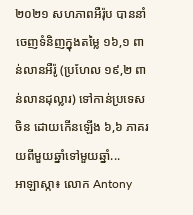២០២១ សហភាពអឺរ៉ុប បាននាំចេញទំនិញក្នុងតម្លៃ ១៦,១ ពាន់លានអឺរ៉ូ (ប្រហែល ១៩,២ ពាន់លានដុល្លារ) ទៅកាន់ប្រទេសចិន ដោយកើនឡើង ៦,៦ ភាគរយពីមួយឆ្នាំទៅមួយឆ្នាំ...
អាឡាស្កា៖ លោក Antony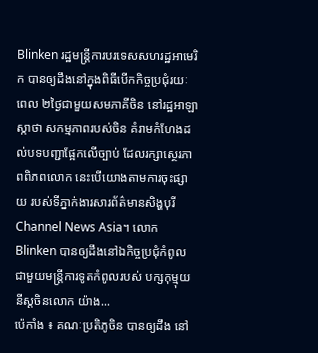Blinken រដ្ឋមន្រ្តីការបរទេសសហរដ្ឋអាមេរិក បានឲ្យដឹងនៅក្នុងពិធីបើកកិច្ចប្រជុំរយៈពេល ២ថ្ងៃជាមួយសមភាគីចិន នៅរដ្ឋអាឡាស្កាថា សកម្មភាពរបស់ចិន គំរាមកំហែងដល់បទបញ្ជាផ្អែកលើច្បាប់ ដែលរក្សាស្ថេរភាពពិភពលោក នេះបើយោងតាមការចុះផ្សាយ របស់ទីភ្នាក់ងារសារព័ត៌មានសិង្ហបុរី Channel News Asia។ លោក Blinken បានឲ្យដឹងនៅឯកិច្ចប្រជុំកំពូល ជាមួយមន្ត្រីការទូតកំពូលរបស់ បក្សកុម្មុយនីស្តចិនលោក យ៉ាង...
ប៉េកាំង ៖ គណៈប្រតិភូចិន បានឲ្យដឹង នៅ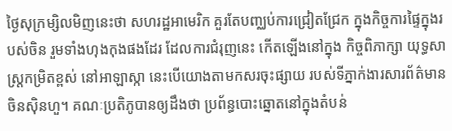ថ្ងៃសុក្រម្សិលមិញនេះថា សហរដ្ឋអាមេរិក គួរតែបញ្ឈប់ការជ្រៀតជ្រែក ក្នុងកិច្ចការផ្ទៃក្នុងរបស់ចិន រួមទាំងហុងកុងផងដែរ ដែលការជំរុញនេះ កើតឡើងនៅក្នុង កិច្ចពិភាក្សា យុទ្ធសាស្ត្រកម្រិតខ្ពស់ នៅអាឡាស្កា នេះបើយោងតាមកសរចុះផ្សាយ របស់ទីភ្នាក់ងារសារព័ត៌មាន ចិនស៊ិនហួ។ គណៈប្រតិភូបានឲ្យដឹងថា ប្រព័ន្ធបោះឆ្នោតនៅក្នុងតំបន់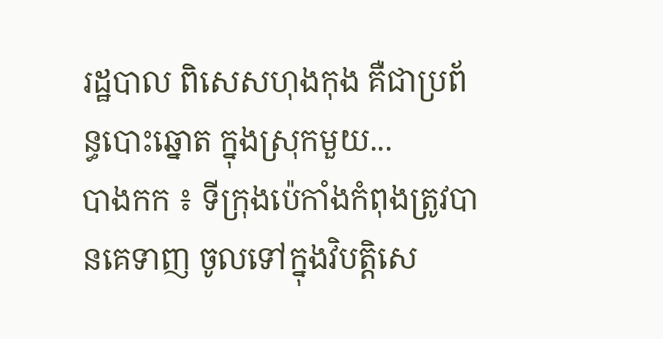រដ្ឋបាល ពិសេសហុងកុង គឺជាប្រព័ន្ធបោះឆ្នោត ក្នុងស្រុកមួយ...
បាងកក ៖ ទីក្រុងប៉េកាំងកំពុងត្រូវបានគេទាញ ចូលទៅក្នុងវិបត្តិសេ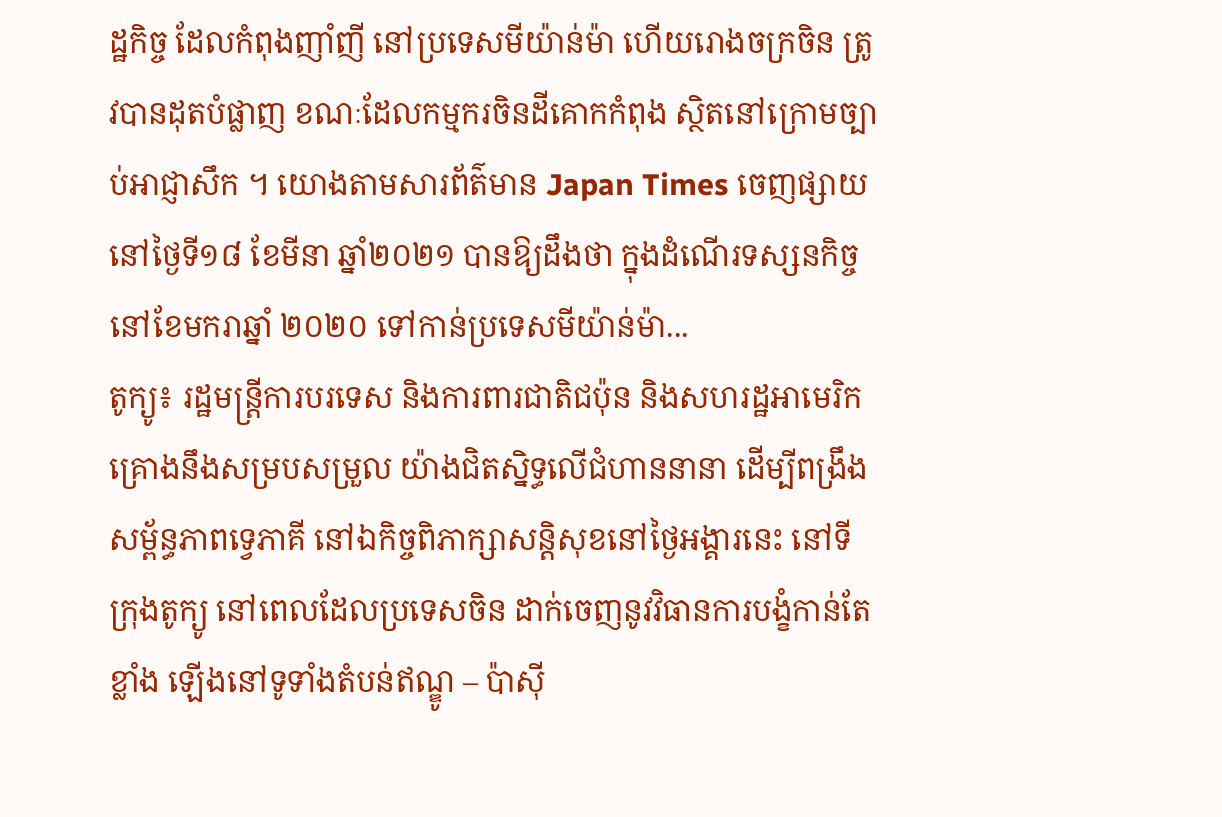ដ្ឋកិច្ច ដែលកំពុងញាំញី នៅប្រទេសមីយ៉ាន់ម៉ា ហើយរោងចក្រចិន ត្រូវបានដុតបំផ្លាញ ខណៈដែលកម្មករចិនដីគោកកំពុង ស្ថិតនៅក្រោមច្បាប់អាជ្ញាសឹក ។ យោងតាមសារព័ត៌មាន Japan Times ចេញផ្សាយនៅថ្ងៃទី១៨ ខែមីនា ឆ្នាំ២០២១ បានឱ្យដឹងថា ក្នុងដំណើរទស្សនកិច្ច នៅខែមករាឆ្នាំ ២០២០ ទៅកាន់ប្រទេសមីយ៉ាន់ម៉ា...
តូក្យូ៖ រដ្ឋមន្រ្តីការបរទេស និងការពារជាតិជប៉ុន និងសហរដ្ឋអាមេរិក គ្រោងនឹងសម្របសម្រួល យ៉ាងជិតស្និទ្ធលើជំហាននានា ដើម្បីពង្រឹងសម្ព័ន្ធភាពទ្វេភាគី នៅឯកិច្ចពិភាក្សាសន្តិសុខនៅថ្ងៃអង្គារនេះ នៅទីក្រុងតូក្យូ នៅពេលដែលប្រទេសចិន ដាក់ចេញនូវវិធានការបង្ខំកាន់តែខ្លាំង ឡើងនៅទូទាំងតំបន់ឥណ្ឌូ – ប៉ាស៊ី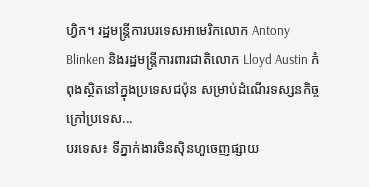ហ្វិក។ រដ្ឋមន្រ្តីការបរទេសអាមេរិកលោក Antony Blinken និងរដ្ឋមន្រ្តីការពារជាតិលោក Lloyd Austin កំពុងស្ថិតនៅក្នុងប្រទេសជប៉ុន សម្រាប់ដំណើរទស្សនកិច្ចក្រៅប្រទេស...
បរទេស៖ ទីភ្នាក់ងារចិនស៊ិនហួចេញផ្សាយ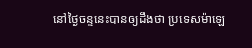នៅថ្ងៃចន្ទនេះបានឲ្យដឹងថា ប្រទេសម៉ាឡេ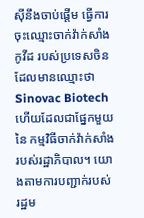ស៊ីនឹងចាប់ផ្តើម ធ្វើការចុះឈ្មោះចាក់វ៉ាក់សាំងកូវីដ របស់ប្រទេសចិន ដែលមានឈ្មោះថាSinovac Biotech ហើយដែលជាផ្នែកមួយនៃ កម្មវិធីចាក់វ៉ាក់សាំងរបស់រដ្ឋាភិបាល។ យោងតាមការបញ្ជាក់របស់ រដ្ឋម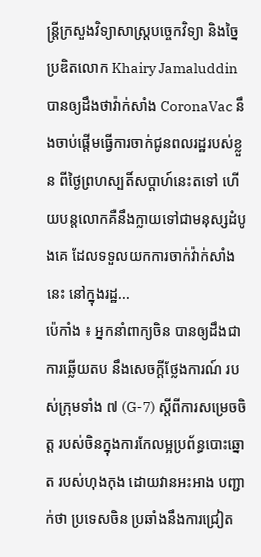ន្ត្រីក្រសួងវិទ្យាសាស្ត្របច្ចេកវិទ្យា និងច្នៃប្រឌិតលោក Khairy Jamaluddin បានឲ្យដឹងថាវ៉ាក់សាំង CoronaVac នឹងចាប់ផ្តើមធ្វើការចាក់ជូនពលរដ្ឋរបស់ខ្លួន ពីថ្ងៃព្រហស្បតិ៍សប្តាហ៍នេះតទៅ ហើយបន្តលោកគឺនឹងក្លាយទៅជាមនុស្សដំបូងគេ ដែលទទួលយកការចាក់វ៉ាក់សាំងនេះ នៅក្នុងរដ្ឋ...
ប៉េកាំង ៖ អ្នកនាំពាក្យចិន បានឲ្យដឹងជាការឆ្លើយតប នឹងសេចក្តីថ្លែងការណ៍ របស់ក្រុមទាំង ៧ (G-7) ស្តីពីការសម្រេចចិត្ត របស់ចិនក្នុងការកែលម្អប្រព័ន្ធបោះឆ្នោត របស់ហុងកុង ដោយវានអះអាង បញ្ជាក់ថា ប្រទេសចិន ប្រឆាំងនឹងការជ្រៀត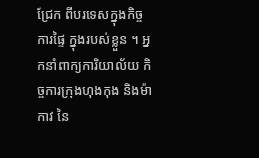ជ្រែក ពីបរទេសក្នុងកិច្ចការផ្ទៃ ក្នុងរបស់ខ្លួន ។ អ្នកនាំពាក្យការិយាល័យ កិច្ចការក្រុងហុងកុង និងម៉ាកាវ នៃ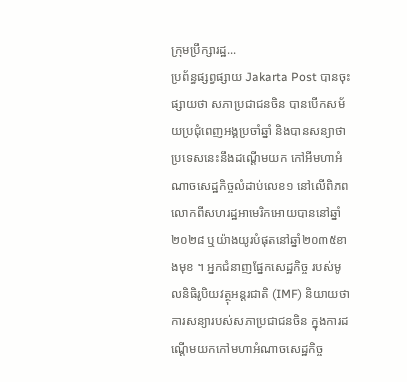ក្រុមប្រឹក្សារដ្ឋ...
ប្រព័ន្ធផ្សព្វផ្សាយ Jakarta Post បានចុះផ្សាយថា សភាប្រជាជនចិន បានបើកសម័យប្រជុំពេញអង្គប្រចាំឆ្នាំ និងបានសន្យាថា ប្រទេសនេះនឹងដណ្តើមយក កៅអីមហាអំណាចសេដ្ឋកិច្ចលំដាប់លេខ១ នៅលើពិភពលោកពីសហរដ្ឋអាមេរិកអោយបាននៅឆ្នាំ២០២៨ ឬយ៉ាងយូរបំផុតនៅឆ្នាំ២០៣៥ខាងមុខ ។ អ្នកជំនាញផ្នែកសេដ្ឋកិច្ច របស់មូលនិធិរូបិយវត្ថុអន្តរជាតិ (IMF) និយាយថា ការសន្យារបស់សភាប្រជាជនចិន ក្នុងការដណ្តើមយកកៅមហាអំណាចសេដ្ឋកិច្ច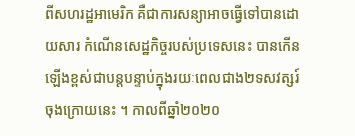ពីសហរដ្ឋអាមេរិក គឺជាការសន្យាអាចធ្វើទៅបានដោយសារ កំណើនសេដ្ឋកិច្ចរបស់ប្រទេសនេះ បានកើនឡើងខ្ពស់ជាបន្តបន្ទាប់ក្នុងរយៈពេលជាង២ទសវត្សរ៍ចុងក្រោយនេះ ។ កាលពីឆ្នាំ២០២០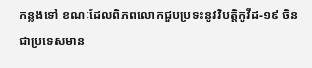កន្លងទៅ ខណៈដែលពិភពលោកជួបប្រទះនូវវិបត្តិកូវីដ-១៩ ចិនជាប្រទេសមាន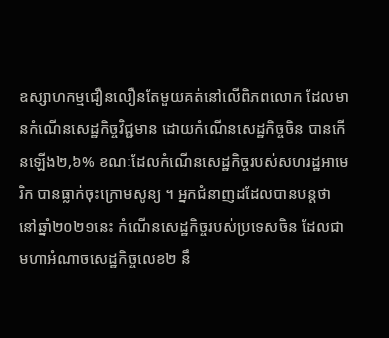ឧស្សាហកម្មជឿនលឿនតែមួយគត់នៅលើពិភពលោក ដែលមានកំណើនសេដ្ឋកិច្ចវិជ្ជមាន ដោយកំណើនសេដ្ឋកិច្ចចិន បានកើនឡើង២,៦% ខណៈដែលកំណើនសេដ្ឋកិច្ចរបស់សហរដ្ឋអាមេរិក បានធ្លាក់ចុះក្រោមសូន្យ ។ អ្នកជំនាញដដែលបានបន្តថា នៅឆ្នាំ២០២១នេះ កំណើនសេដ្ឋកិច្ចរបស់ប្រទេសចិន ដែលជាមហាអំណាចសេដ្ឋកិច្ចលេខ២ នឹ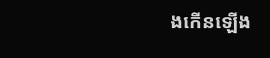ងកើនឡើង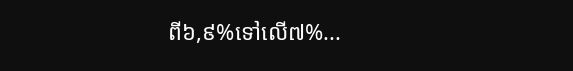ពី៦,៩%ទៅលើ៧%...